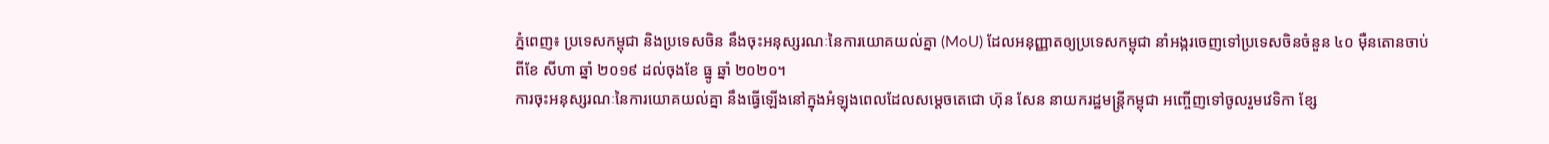ភ្នំពេញ៖ ប្រទេសកម្ពុជា និងប្រទេសចិន នឹងចុះអនុស្សរណៈនៃការយោគយល់គ្នា (MoU) ដែលអនុញ្ញាតឲ្យប្រទេសកម្ពុជា នាំអង្ករចេញទៅប្រទេសចិនចំនួន ៤០ ម៉ឺនតោនចាប់ពីខែ សីហា ឆ្នាំ ២០១៩ ដល់ចុងខែ ធ្នូ ឆ្នាំ ២០២០។
ការចុះអនុស្សរណៈនៃការយោគយល់គ្នា នឹងធ្វើឡើងនៅក្នុងអំឡុងពេលដែលសម្ដេចតេជោ ហ៊ុន សែន នាយករដ្ឋមន្ត្រីកម្ពុជា អញ្ចើញទៅចូលរួមវេទិកា ខ្សែ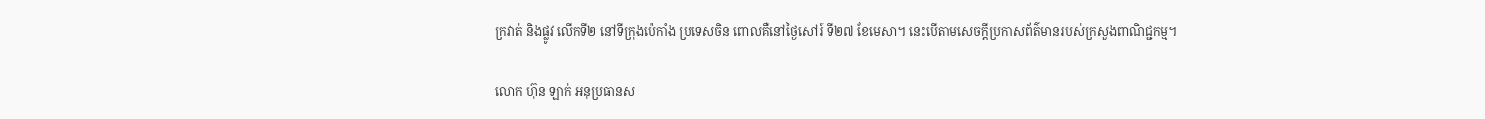ក្រវាត់ និងផ្លូវ លើកទី២ នៅទីក្រុងប៉េកាំង ប្រទេសចិន ពោលគឺនៅថ្ងៃសៅរ៍ ទី២៧ ខែមេសា។ នេះបើតាមសេចក្តីប្រកាសព័ត៌មានរបស់ក្រសួងពាណិជ្ជកម្ម។

លោក ហ៊ុន ឡាក់ អនុប្រធានស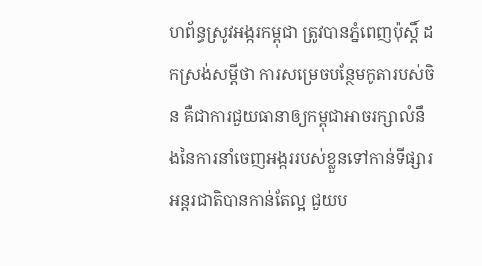ហព័ន្ធស្រូវអង្ករកម្ពុជា ត្រូវបានភ្នំពេញប៉ុស្តិ៍ ដកស្រង់សម្ដីថា ការសម្រេចបន្ថែមកូតារបស់ចិន គឺជាការជួយធានាឲ្យកម្ពុជាអាចរក្សាលំនឹងនៃការនាំចេញអង្កររបស់ខ្លួនទៅកាន់ទីផ្សារអន្តរជាតិបានកាន់តែល្អ ជួយប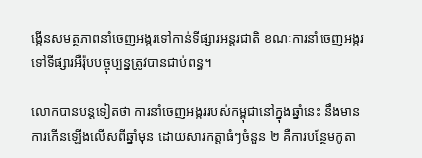ង្កើនសមត្ថភាពនាំចេញអង្ករទៅកាន់ទីផ្សារអន្តរជាតិ ខណៈការនាំចេញអង្ករទៅទីផ្សារអឺរ៉ុបបច្ចុប្បន្នត្រូវបានជាប់ពន្ធ។

លោកបានបន្តទៀតថា ការនាំចេញអង្កររបស់កម្ពុជានៅក្នុងឆ្នាំនេះ នឹងមានការកើនឡើងលើសពីឆ្នាំមុន ដោយសារកត្តាធំៗចំនួន ២ គឺការបន្ថែមកូតា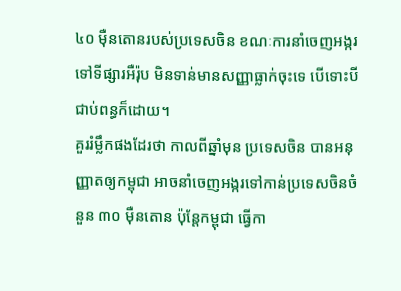៤០ ម៉ឺនតោនរបស់ប្រទេសចិន ខណៈការនាំចេញអង្ករទៅទីផ្សារអឺរ៉ុប មិនទាន់មានសញ្ញាធ្លាក់ចុះទេ បើទោះបីជាប់ពន្ធក៏ដោយ។
គួររំម្លឹកផងដែរថា កាលពីឆ្នាំមុន ប្រទេសចិន បានអនុញ្ញាតឲ្យកម្ពុជា អាចនាំចេញអង្ករទៅកាន់ប្រទេសចិនចំនួន ៣០ ម៉ឺនតោន ប៉ុន្តែកម្ពុជា ធ្វើកា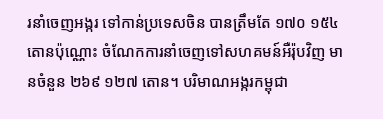រនាំចេញអង្ករ ទៅកាន់ប្រទេសចិន បានត្រឹមតែ ១៧០ ១៥៤ តោនប៉ុណ្ណោះ ចំណែកការនាំចេញទៅសហគមន៍អឺរ៉ុបវិញ មានចំនួន ២៦៩ ១២៧ តោន។ បរិមាណអង្ករកម្ពុជា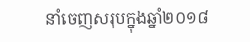នាំចេញសរុបក្នុងឆ្នាំ២០១៨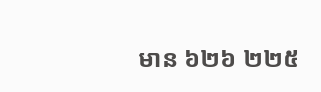មាន ៦២៦ ២២៥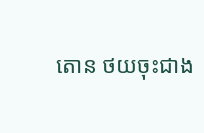តោន ថយចុះជាង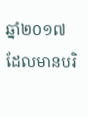ឆ្នាំ២០១៧ ដែលមានបរិ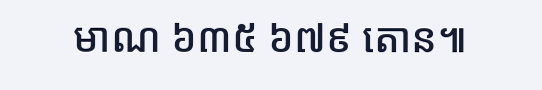មាណ ៦៣៥ ៦៧៩ តោន៕